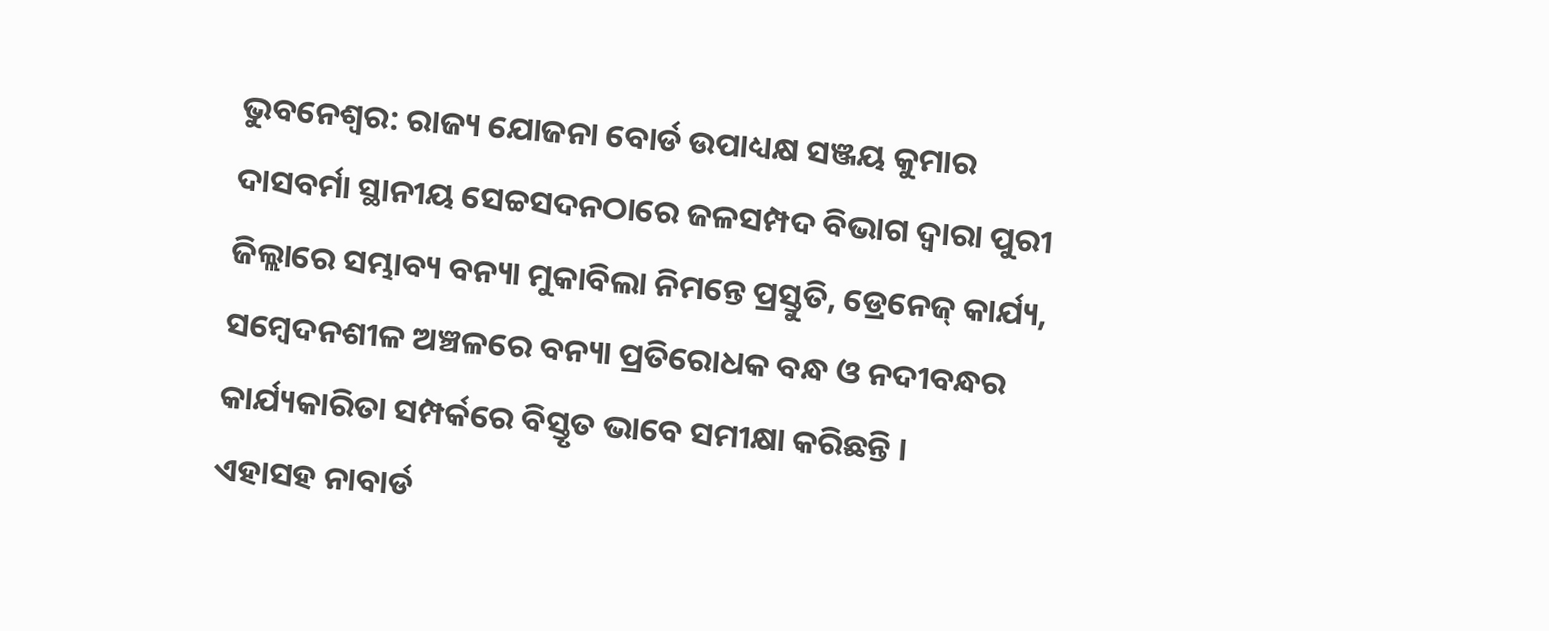ଭୁବନେଶ୍ୱର: ରାଜ୍ୟ ଯୋଜନା ବୋର୍ଡ ଉପାଧ୍ୟକ୍ଷ ସଞ୍ଜୟ କୁମାର ଦାସବର୍ମା ସ୍ଥାନୀୟ ସେଚ୍ଚସଦନଠାରେ ଜଳସମ୍ପଦ ବିଭାଗ ଦ୍ୱାରା ପୁରୀ ଜିଲ୍ଲାରେ ସମ୍ଭାବ୍ୟ ବନ୍ୟା ମୁକାବିଲା ନିମନ୍ତେ ପ୍ରସ୍ତୁତି, ଡ୍ରେନେଜ୍ କାର୍ଯ୍ୟ, ସମ୍ବେଦନଶୀଳ ଅଞ୍ଚଳରେ ବନ୍ୟା ପ୍ରତିରୋଧକ ବନ୍ଧ ଓ ନଦୀବନ୍ଧର କାର୍ଯ୍ୟକାରିତା ସମ୍ପର୍କରେ ବିସ୍ତୃତ ଭାବେ ସମୀକ୍ଷା କରିଛନ୍ତି ।
ଏହାସହ ନାବାର୍ଡ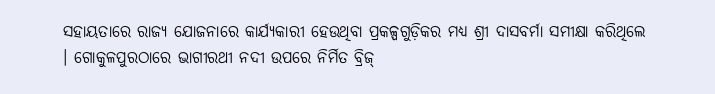ସହାୟତାରେ ରାଜ୍ୟ ଯୋଜନାରେ କାର୍ଯ୍ୟକାରୀ ହେଉଥିବା ପ୍ରକଳ୍ପଗୁଡ଼ିକର ମଧ୍ୟ ଶ୍ରୀ ଦାସବର୍ମା ସମୀକ୍ଷା କରିଥିଲେ । ଗୋକୁଳପୁରଠାରେ ଭାଗୀରଥୀ ନଦୀ ଉପରେ ନିର୍ମିତ ବ୍ରିଜ୍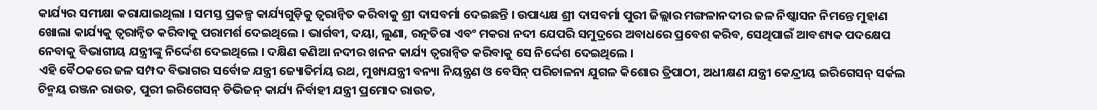କାର୍ଯ୍ୟର ସମୀକ୍ଷା କରାଯାଇଥିଲା । ସମସ୍ତ ପ୍ରକଳ୍ପ କାର୍ଯ୍ୟଗୁଡ଼ିକୁ ତ୍ୱରାନ୍ୱିତ କରିବାକୁ ଶ୍ରୀ ଦାସବର୍ମା ଦେଇଛନ୍ତି । ଉପାଧ୍ୟକ୍ଷ ଶ୍ରୀ ଦାସବର୍ମା ପୁରୀ ଜିଲ୍ଲାର ମଙ୍ଗଳାନଦୀର ଜଳ ନିଷ୍କାସନ ନିମନ୍ତେ ମୁହାଣ ଖୋଲା କାର୍ଯ୍ୟକୁ ତ୍ୱରାନ୍ୱିତ କରିବାକୁ ପରାମର୍ଶ ଦେଇଥିଲେ । ଭାର୍ଗବୀ, ଦୟା, ଲୁଣା, ରତ୍ନତିରା ଏବଂ ମକରା ନଦୀ ଯେପରି ସମୁଦ୍ରରେ ଅବାଧରେ ପ୍ରବେଶ କରିବ, ସେଥିପାଇଁ ଆବଶ୍ୟକ ପଦକ୍ଷେପ ନେବାକୁ ବିଭାଗୀୟ ଯନ୍ତ୍ରୀଙ୍କୁ ନିର୍ଦ୍ଦେଶ ଦେଇଥିଲେ । ଦକ୍ଷିଣ କଣିଆ ନଦୀର ଖନନ କାର୍ଯ୍ୟ ତ୍ୱରାନ୍ୱିତ କରିବାକୁ ସେ ନିର୍ଦ୍ଦେଶ ଦେଇଥିଲେ ।
ଏହି ବୈଠକରେ ଜଳ ସମ୍ପଦ ବିଭାଗର ସର୍ବୋଚ୍ଚ ଯନ୍ତ୍ରୀ ଜ୍ୟୋତିର୍ମୟ ରଥ, ମୁଖ୍ୟଯନ୍ତ୍ରୀ ବନ୍ୟା ନିୟନ୍ତ୍ରଣ ଓ ବେସିନ୍ ପରିଚାଳନା ଯୁଗଳ କିଶୋର ତ୍ରିପାଠୀ, ଅଧୀକ୍ଷଣ ଯନ୍ତ୍ରୀ କେନ୍ଦ୍ରୀୟ ଇରିଗେସନ୍ ସର୍କଲ ଚିନ୍ମୟ ରଞ୍ଜନ ରାଉତ, ପୁରୀ ଇରିଗେସନ୍ ଡିଭିଜନ୍ କାର୍ଯ୍ୟ ନିର୍ବାହୀ ଯନ୍ତ୍ରୀ ପ୍ରମୋଦ ରାଉତ,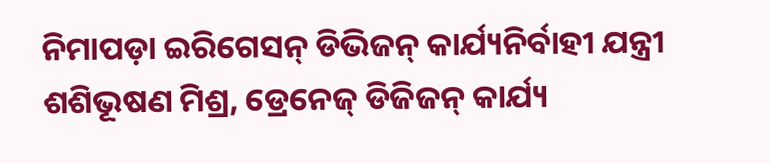ନିମାପଡ଼ା ଇରିଗେସନ୍ ଡିଭିଜନ୍ କାର୍ଯ୍ୟନିର୍ବାହୀ ଯନ୍ତ୍ରୀ ଶଶିଭୂଷଣ ମିଶ୍ର, ଡ୍ରେନେଜ୍ ଡିଜିଜନ୍ କାର୍ଯ୍ୟ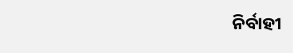ନିର୍ବାହୀ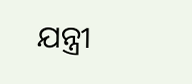ଯନ୍ତ୍ରୀ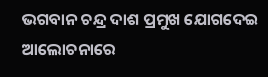ଭଗବାନ ଚନ୍ଦ୍ର ଦାଶ ପ୍ରମୁଖ ଯୋଗଦେଇ ଆଲୋଚନାରେ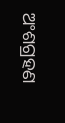ଅଂଶଗ୍ରହଣ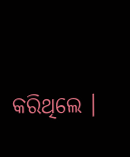କରିଥିଲେ ।